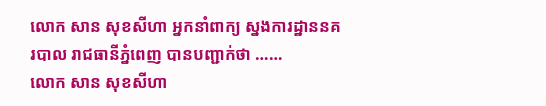លោក សាន សុខសីហា អ្នកនាំពាក្យ ស្នងការដ្ឋាននគរបាល រាជធានីភ្នំពេញ បានបញ្ជាក់ថា ……
លោក សាន សុខសីហា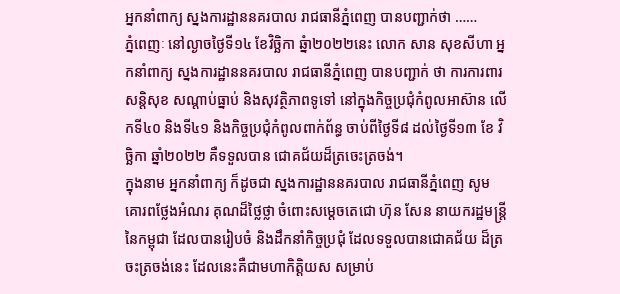អ្នកនាំពាក្យ ស្នងការដ្ឋាននគរបាល រាជធានីភ្នំពេញ បានបញ្ជាក់ថា ……
ភ្នំពេញៈ នៅល្ងាចថ្ងៃទី១៤ ខែវិច្ឆិកា ឆ្នំា២០២២នេះ លោក សាន សុខសីហា អ្នកនាំពាក្យ ស្នងការដ្ឋាននគរបាល រាជធានីភ្នំពេញ បានបញ្ជាក់ ថា ការការពារសន្តិសុខ សណ្តាប់ធ្នាប់ និងសុវត្ថិភាពទូទៅ នៅក្នុងកិច្ចប្រជុំកំពូលអាស៊ាន លើកទី៤០ និងទី៤១ និងកិច្ចប្រជុំកំពូលពាក់ព័ន្ធ ចាប់ពីថ្ងៃទី៨ ដល់ថ្ងៃទី១៣ ខែ វិច្ឆិកា ឆ្នាំ២០២២ គឺទទួលបាន ជោគជ័យដ៏ត្រចេះត្រចង់។
ក្នុងនាម អ្នកនាំពាក្យ ក៏ដូចជា ស្នងការដ្ឋាននគរបាល រាជធានីភ្នំពេញ សូមគោរពថ្លែងអំណរ គុណដ៏ថ្លៃថ្លា ចំពោះសម្តេចតេជោ ហ៊ុន សែន នាយករដ្ឋមន្ត្រី នៃកម្ពុជា ដែលបានរៀបចំ និងដឹកនាំកិច្ចប្រជុំ ដែលទទួលបានជោគជ័យ ដ៏ត្រចះត្រចង់នេះ ដែលនេះគឺជាមហាកិត្តិយស សម្រាប់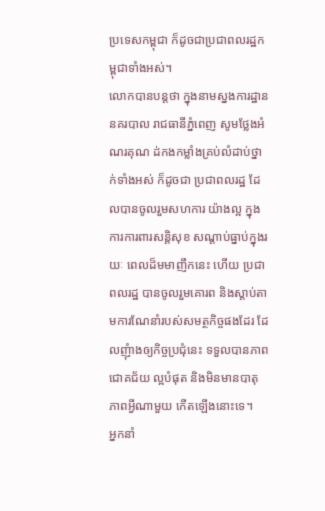ប្រទេសកម្ពុជា ក៏ដូចជាប្រជាពលរដ្ឋកម្ពុជាទាំងអស់។
លោកបានបន្តថា ក្នុងនាមស្នងការដ្ឋាននគរបាល រាជធានីភ្នំពេញ សូមថ្លែងអំណរគុណ ដ់កងកម្លាំងគ្រប់លំដាប់ថ្នាក់ទាំងអស់ ក៏ដូចជា ប្រជាពលរដ្ឋ ដែលបានចូលរួមសហការ យ៉ាងល្អ ក្នុងការការពារសន្តិសុខ សណ្តាប់ធ្នាប់ក្នុងរយៈ ពេលដ៏មមាញឹកនេះ ហើយ ប្រជាពលរដ្ឋ បានចូលរួមគោរព និងស្តាប់តាមការណែនាំរបស់សមត្ថកិច្ចផងដែរ ដែលញុំាងឲ្យកិច្ចប្រជុំនេះ ទទួលបានភាពជោគជ័យ ល្អបំផុត និងមិនមានបាតុភាពអ្វីណាមួយ កើតឡើងនោះទេ។
អ្នកនាំ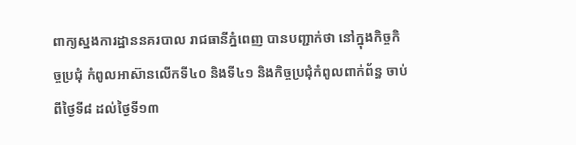ពាក្យស្នងការដ្ឋាននគរបាល រាជធានីភ្នំពេញ បានបញ្ជាក់ថា នៅក្នុងកិច្ចកិច្ចប្រជុំ កំពូលអាស៊ានលើកទី៤០ និងទី៤១ និងកិច្ចប្រជុំកំពូលពាក់ព័ន្ធ ចាប់ពីថ្ងៃទី៨ ដល់ថ្ងៃទី១៣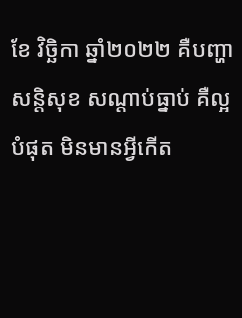ខែ វិច្ឆិកា ឆ្នាំ២០២២ គឺបញ្ហាសន្តិសុខ សណ្តាប់ធ្នាប់ គឺល្អបំផុត មិនមានអ្វីកើត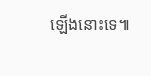ឡើងនោះទេ៕